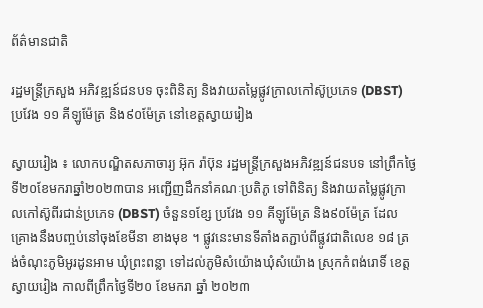ព័ត៌មានជាតិ

រដ្ឋមន្រ្ដីក្រសួង អភិវឌ្ឍន៍ជនបទ ចុះពិនិត្យ និងវាយតម្លៃផ្លូវក្រាលកៅស៊ូប្រភេទ (DBST) ប្រវែង ១១ គីឡូម៉ែត្រ និង៩០ម៉ែត្រ នៅខេត្តស្វាយរៀង

ស្វាយរៀង ៖ លោកបណ្ឌិតសភាចារ្យ អ៊ុក រ៉ាប៊ុន រដ្ឋមន្រ្ដីក្រសួងអភិវឌ្ឍន៍ជនបទ នៅព្រឹកថ្ងៃទី២០ខែមករាឆ្នាំ២០២៣បាន អញ្ជើញដឹកនាំគណៈប្រតិភូ ទៅពិនិត្យ និងវាយតម្លៃផ្លូវក្រាលកៅស៊ូពីរជាន់ប្រភេទ (DBST) ចំនួន១ខ្សែ ប្រវែង ១១ គីឡូម៉ែត្រ និង៩០ម៉ែត្រ ដែលគ្រោងនឹងបញ្ចប់នៅចុងខែមីនា ខាងមុខ ។ ផ្លូវនេះមានទីតាំងតភ្ជាប់ពីផ្លូវជាតិលេខ ១៨ ត្រង់ចំណុះភូមិអូរដូនអាម ឃុំព្រះពន្លា ទៅដល់ភូមិសំយ៉ោងឃុំសំយ៉ោង ស្រុកកំពង់រោទិ៍ ខេត្តស្វាយរៀង កាលពីព្រឹកថ្ងៃទី២០ ខែមករា ឆ្នាំ ២០២៣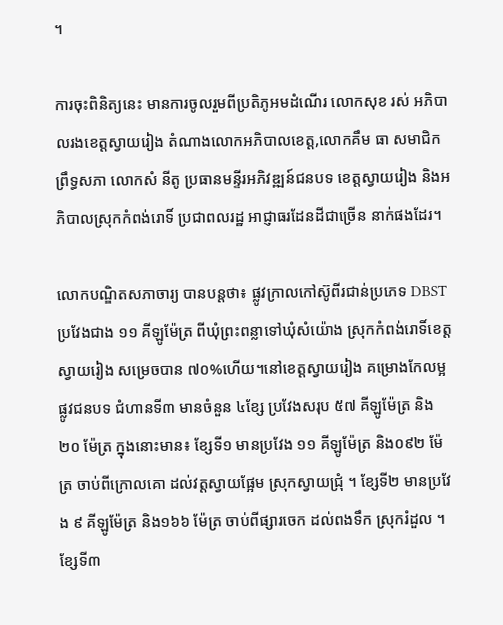។

ការចុះពិនិត្យនេះ មានការចូលរួមពីប្រតិភូអមដំណើរ លោកសុខ រស់ អភិបាលរងខេត្តស្វាយរៀង តំណាងលោកអភិបាលខេត្ត,លោកគឹម ធា សមាជិកព្រឹទ្ធសភា លោកសំ នីតូ ប្រធានមន្ទីរអភិវឌ្ឍន៍ជនបទ ខេត្តស្វាយរៀង និងអភិបាលស្រុកកំពង់រោទិ៍ ប្រជាពលរដ្ឋ អាជ្ញាធរដែនដីជាច្រើន នាក់ផងដែរ។

លោកបណ្ឌិតសភាចារ្យ បានបន្តថា៖ ផ្លូវក្រាលកៅស៊ូពីរជាន់ប្រភេទ DBST ប្រវែងជាង ១១ គីឡូម៉ែត្រ ពីឃុំព្រះពន្លាទៅឃុំសំយ៉ោង ស្រុកកំពង់រោទិ៍ខេត្តស្វាយរៀង សម្រេចបាន ៧០%ហើយ។នៅខេត្តស្វាយរៀង គម្រោងកែលម្អផ្លូវជនបទ ជំហានទី៣ មានចំនួន ៤ខ្សែ ប្រវែងសរុប ៥៧ គីឡូម៉ែត្រ និង២០ ម៉ែត្រ ក្នុងនោះមាន៖ ខ្សែទី១ មានប្រវែង ១១ គីឡូម៉ែត្រ និង០៩២ ម៉ែត្រ ចាប់ពីក្រោលគោ ដល់វត្តស្វាយផ្អែម ស្រុកស្វាយជ្រុំ ។ ខ្សែទី២ មានប្រវែង ៩ គីឡូម៉ែត្រ និង១៦៦ ម៉ែត្រ ចាប់ពីផ្សារចេក ដល់ពងទឹក ស្រុករំដួល ។ ខ្សែទី៣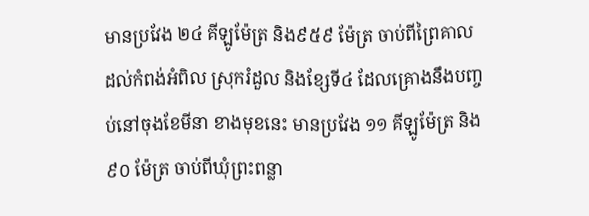មានប្រវែង ២៤ គីឡូម៉ែត្រ និង៩៥៩ ម៉ែត្រ ចាប់ពីព្រៃគាល ដល់កំពង់អំពិល ស្រុករំដួល និងខ្សែទី៤ ដែលគ្រោងនឹងបញ្ចប់នៅចុងខែមីនា ខាងមុខនេះ មានប្រវែង ១១ គីឡូម៉ែត្រ និង៩០ ម៉ែត្រ ចាប់ពីឃុំព្រះពន្លា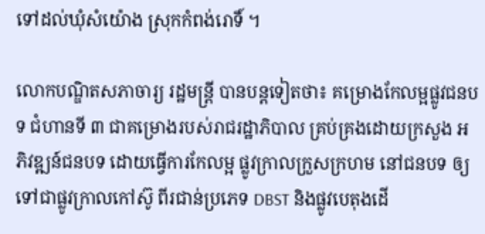ទៅដល់ឃុំសំយ៉ោង ស្រុកកំពង់រោទិ៍ ។

លោកបណ្ឌិតសភាចារ្យ រដ្ឋមន្រ្ដី បានបន្តទៀតថា៖ គម្រោងកែលម្អផ្លូវជនបទ ជំហានទី ៣ ជាគម្រោងរបស់រាជរដ្ឋាភិបាល គ្រប់គ្រងដោយក្រសួង អភិវឌ្ឍន៍ជនបទ ដោយធ្វើការកែលម្អ ផ្លូវក្រាលក្រួសក្រហម នៅជនបទ ឲ្យទៅជាផ្លូវក្រាលកៅស៊ូ ពីរជាន់ប្រភេទ DBST និងផ្លូវបេតុងដើ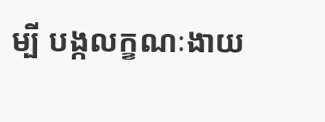ម្បី បង្កលក្ខណៈងាយ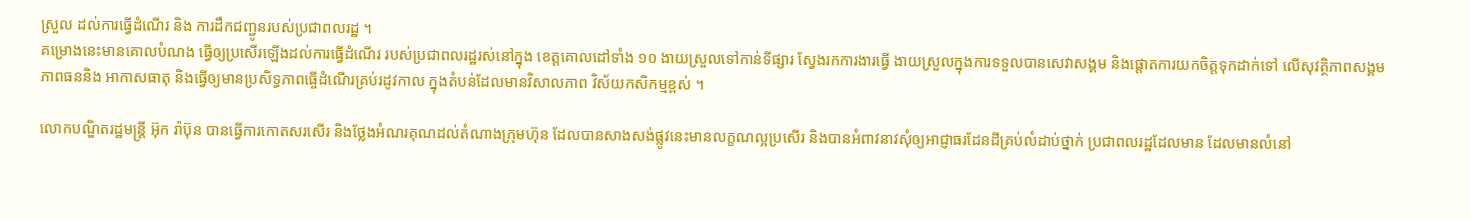ស្រួល ដល់ការធ្វើដំណើរ និង ការដឹកជញ្ជូនរបស់ប្រជាពលរដ្ឋ ។
គម្រោងនេះមានគោលបំណង ធ្វើឲ្យប្រសើរឡើងដល់ការធ្វើដំណើរ របស់ប្រជាពលរដ្ឋរស់នៅក្នុង ខេត្តគោលដៅទាំង ១០ ងាយស្រួលទៅកាន់ទីផ្សារ ស្វែងរកការងារធ្វើ ងាយស្រួលក្នុងការទទួលបានសេវាសង្គម និងផ្ដោតការយកចិត្តទុកដាក់ទៅ លើសុវត្ថិភាពសង្គម ភាពធននិង អាកាសធាតុ និងធ្វើឲ្យមានប្រសិទ្ធភាពធ្ចើដំណើរគ្រប់រដូវកាល ក្នុងតំបន់ដែលមានវិសាលភាព វិស័យកសិកម្មខ្ពស់ ។

លោកបណ្ឌិតរដ្ឋមន្រ្ដី អ៊ុក រ៉ាប៊ុន បានធ្វើការកោតសរសើរ និងថ្លែងអំណរគុណដល់តំណាងក្រុមហ៊ុន ដែលបានសាងសង់ផ្លូវនេះមានលក្ខណល្អប្រសើរ និងបានអំពាវនាវសុំឲ្យអាជ្ញាធរដែនដីគ្រប់លំដាប់ថ្នាក់ ប្រជាពលរដ្ឋដែលមាន ដែលមានលំនៅ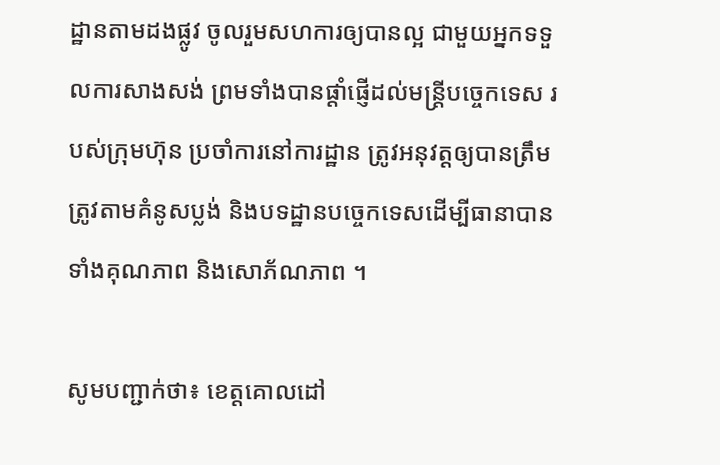ដ្ឋានតាមដងផ្លូវ ចូលរួមសហការឲ្យបានល្អ ជាមួយអ្នកទទួលការសាងសង់ ព្រមទាំងបានផ្ដាំផ្ញើដល់មន្រ្ដីបច្ចេកទេស របស់ក្រុមហ៊ុន ប្រចាំការនៅការដ្ឋាន ត្រូវអនុវត្តឲ្យបានត្រឹមត្រូវតាមគំនូសប្លង់ និងបទដ្ឋានបច្ចេកទេសដើម្បីធានាបានទាំងគុណភាព និងសោភ័ណភាព ។

សូមបញ្ជាក់ថា៖ ខេត្តគោលដៅ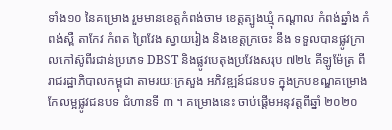ទាំង១០ នៃគម្រោង រួមមានខេត្តកំពង់ចាម ខេត្តត្បូងឃ្មុំ កណ្ដាល កំពង់ឆ្នាំង កំពង់ស្ពឺ តាកែវ កំពត ព្រៃវែង ស្វាយរៀង និងខេត្តក្រចេះ នឹង ទទួលបានផ្លូវក្រាលកៅស៊ូពីរជាន់ប្រភេទ DBST និងផ្លូវបេតុងប្រវែងសរុប ៧២៤ គីឡូម៉ែត្រ ពីរាជរដ្ឋាភិបាលកម្ពុជា តាមរយៈក្រសួង អភិវឌ្ឍន៍ជនបទ ក្នុងក្របខណ្ឌគម្រោងកែលម្អផ្លូវជនបទ ជំហានទី ៣ ។ គម្រោងនេះ ចាប់ផ្ដើមអនុវត្តពីឆ្នាំ ២០២០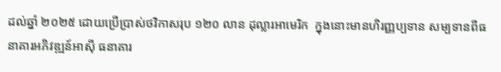ដល់ឆ្នាំ ២០២៥ ដោយប្រើប្រាស់ថវិកាសរុប ១២០ លាន ដុល្លារអាមេរិក  ក្នុងនោះមានហិរញ្ញប្បទាន សម្បទានពីធនាគារអភិវឌ្ឍន៍អាស៊ី ធនាគារ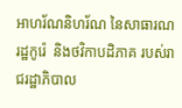អាហរ័ណនិហរ័ណ នៃសាធារណរដ្ឋកូរ៉េ  និងថវិកាបដិភាគ របស់រាជរដ្ឋាភិបាល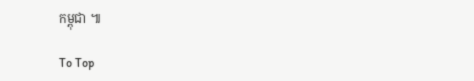កម្ពុជា ៕

To Top